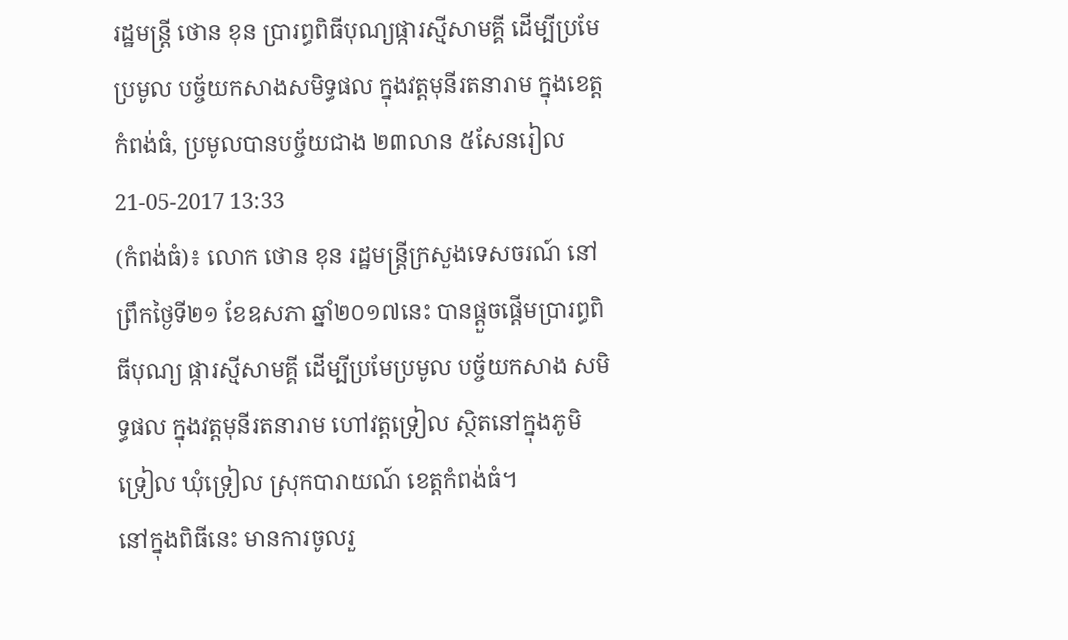រដ្ឋមន្រ្តី ថោន ខុន ប្រារព្ធពិធីបុណ្យផ្ការស្មីសាមគ្គី ដើម្បីប្រមែប្រមូល បច្ច័យកសាងសមិទ្ធផល ក្នុងវត្តមុនីរតនារាម ក្នុងខេត្តកំពង់ធំ, ប្រមូលបានបច្ច័យជាង ២៣លាន ៥សែនរៀល
21-05-2017 13:33
(កំពង់ធំ)៖ លោក ថោន ខុន រដ្ឋមន្រ្តីក្រសួងទេសចរណ៍ នៅព្រឹកថ្ងៃទី២១ ខែឧសភា ឆ្នាំ២០១៧នេះ បានផ្ដួចផ្ដើមប្រារព្ធពិធីបុណ្យ ផ្ការស្មីសាមគ្គី ដើម្បីប្រមែប្រមូល បច្ច័យកសាង សមិទ្ធផល ក្នុងវត្តមុនីរតនារាម ហៅវត្តទ្រៀល ស្ថិតនៅក្នុងភូមិទ្រៀល ឃុំទ្រៀល ស្រុកបារាយណ៍ ខេត្តកំពង់ធំ។
នៅក្នុងពិធីនេះ មានការចូលរួ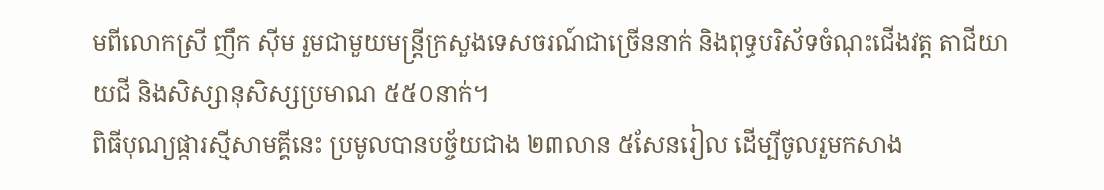មពីលោកស្រី ញឹក ស៊ីម រួមជាមួយមន្ដ្រីក្រសួងទេសចរណ៍ជាច្រើននាក់ និងពុទ្ធបរិស័ទចំណុះជើងវត្ត តាជីយាយជី និងសិស្សានុសិស្សប្រមាណ ៥៥០នាក់។
ពិធីបុណ្យផ្ការស្មីសាមគ្គីនេះ ប្រមូលបានបច្ច័យជាង ២៣លាន ៥សែនរៀល ដើម្បីចូលរួមកសាង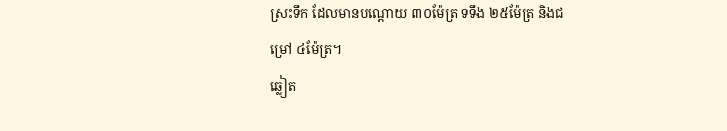ស្រះទឹក ដែលមានបណ្ដោយ ៣០ម៉ែត្រ ទទឹង ២៥ម៉ែត្រ និងជម្រៅ ៤ម៉ែត្រ។
ឆ្លៀត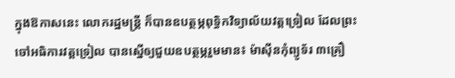ក្នុងឱកាសនេះ លោករដ្ឋមន្ដ្រី ក៏បានឧបត្ថម្ភពុទ្ធិកវិទ្យាល័យវត្តទ្រៀល ដែលព្រះចៅអធិការវត្តទ្រៀល បានស្នើឲ្យជួយឧបត្ថម្ភរួមមាន៖ ម៉ាស៊ីនកុំព្យូទ័រ ៣គ្រឿ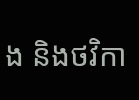ង និងថវិកា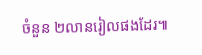ចំនួន ២លានរៀលផងដែរ៕